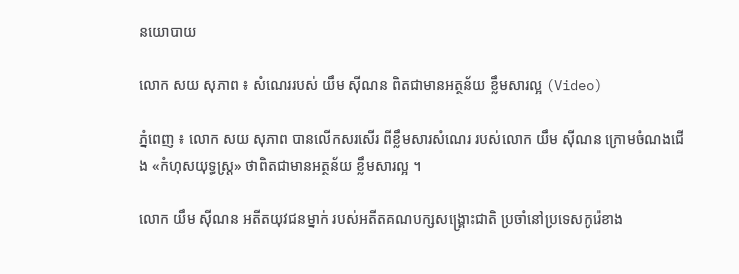នយោបាយ

លោក សយ សុភាព ៖ សំណេររបស់ យឹម ស៊ីណន ពិតជាមានអត្ថន័យ ខ្លឹមសារល្អ (Video)

ភ្នំពេញ ៖ លោក សយ សុភាព បានលើកសរសើរ ពីខ្លឹមសារសំណេរ របស់លោក យឹម ស៊ីណន ក្រោមចំណងជើង «កំហុសយុទ្ធស្ត្រ» ថាពិតជាមានអត្ថន័យ ខ្លឹមសារល្អ ។

លោក យឹម ស៊ីណន អតីតយុវជនម្នាក់ របស់អតីតគណបក្សសង្រ្គោះជាតិ ប្រចាំនៅប្រទេសកូរ៉េខាង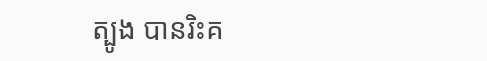ត្បូង បានរិះគ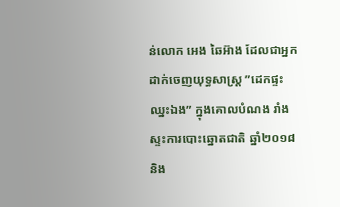ន់លោក អេង ឆៃអ៊ាង ដែលជាអ្នកដាក់ចេញយុទ្ធសាស្រ្ត ”ដេកផ្ទះឈ្នះឯង” ក្នុងគោលបំណង រាំងស្ទះការបោះឆ្នោតជាតិ ឆ្នាំ២០១៨ និង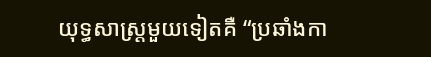យុទ្ធសាស្រ្តមួយទៀតគឺ “ប្រឆាំងកា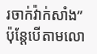រចាក់វ៉ាក់សាំង” ប៉ុន្តែបើតាមលោ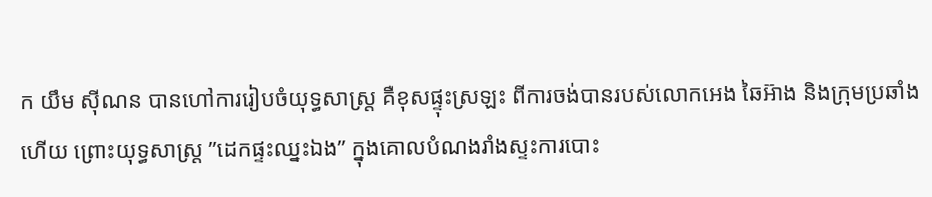ក យឹម ស៊ីណន បានហៅការរៀបចំយុទ្ធសាស្រ្ត គឺខុសផ្ទុះស្រឡះ ពីការចង់បានរបស់លោកអេង ឆៃអ៊ាង និងក្រុមប្រឆាំងហើយ ព្រោះយុទ្ធសាស្រ្ត ”ដេកផ្ទះឈ្នះឯង” ក្នុងគោលបំណងរាំងស្ទះការបោះ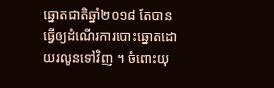ឆ្នោតជាតិឆ្នាំ២០១៨ តែបានធ្វើឲ្យដំណើរការបោះឆ្នោតដោយរលូនទៅវិញ ។ ចំពោះយុ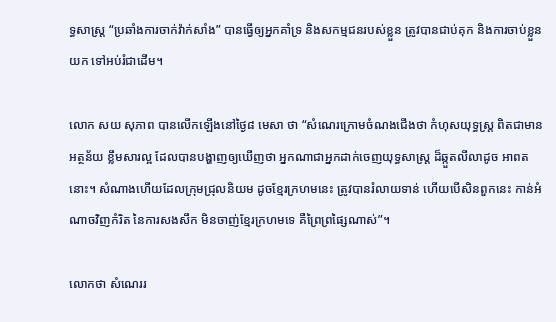ទ្ធសាស្រ្ត “ប្រឆាំងការចាក់វ៉ាក់សាំង” បានធ្វើឲ្យអ្នកគាំទ្រ និងសកម្មជនរបស់ខ្លួន ត្រូវបានជាប់គុក និងការចាប់ខ្លួនយក ទៅអប់រំជាដើម។

លោក សយ សុភាព បានលើកឡើងនៅថ្ងៃ៨ មេសា ថា “សំណេរក្រោមចំណងជើងថា កំហុសយុទ្ធស្ត្រ ពិតជាមានអត្ថន័យ ខ្លឹមសារល្អ ដែលបានបង្ហាញឲ្យឃើញថា អ្នកណាជាអ្នកដាក់ចេញយុទ្ធសាស្ត្រ ដ៏ឆ្កួតលីលាដូច អាពតនោះ។ សំណាងហើយដែលក្រុមជ្រុលនិយម ដូចខ្មែរក្រហមនេះ ត្រូវបានរំលាយទាន់ ហើយបើសិនពួកនេះ កាន់អំណាចវិញកំរិត នៃការសងសឹក មិនចាញ់ខ្មែរក្រហមទេ គឺព្រៃព្រផ្សៃណាស់”។

លោកថា សំណេររ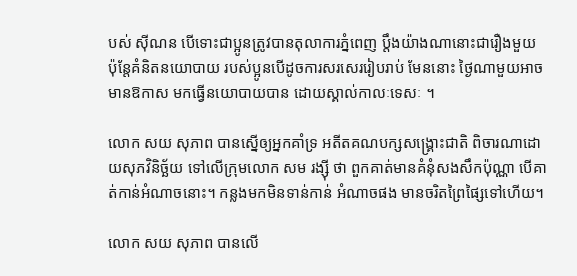បស់ ស៊ីណន បើទោះជាប្អូនត្រូវបានតុលាការភ្នំពេញ ប្តឹងយ៉ាងណានោះជារឿងមួយ ប៉ុន្តែគំនិតនយោបាយ របស់ប្អូនបើដូចការសរសេររៀបរាប់ មែននោះ ថ្ងៃណាមួយអាចមានឱកាស មកធ្វើនយោបាយបាន ដោយស្គាល់កាលៈទេសៈ ។

លោក សយ សុភាព បានស្នើឲ្យអ្នកគាំទ្រ អតីតគណបក្សសង្រ្គោះជាតិ ពិចារណាដោយសុភវិនិច្ឆ័យ ទៅលើក្រុមលោក សម រង្ស៊ី ថា ពួកគាត់មានគំនុំសងសឹកប៉ុណ្ណា បើគាត់កាន់អំណាចនោះ។ កន្លងមកមិនទាន់កាន់ អំណាចផង មានចរិតព្រៃផ្សៃទៅហើយ។

លោក សយ សុភាព បានលើ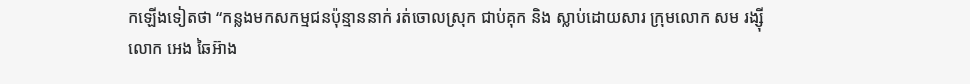កឡើងទៀតថា “កន្លងមកសកម្មជនប៉ុន្មាននាក់ រត់ចោលស្រុក ជាប់គុក និង ស្លាប់ដោយសារ ក្រុមលោក សម រង្ស៊ី លោក អេង ឆៃអ៊ាង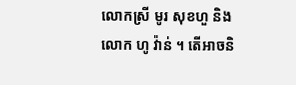លោកស្រី មូរ សុខហួ និងលោក ហូ វ៉ាន់ ។ តើអាចនិ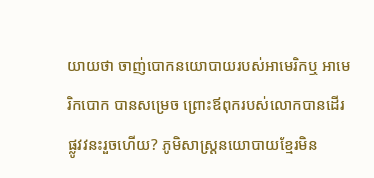យាយថា ចាញ់បោកនយោបាយរបស់អាមេរិកឬ អាមេរិកបោក បានសម្រេច ព្រោះឪពុករបស់លោកបានដើរផ្លូវវនះរួចហើយ? ភូមិសាស្ត្រនយោបាយខ្មែរមិន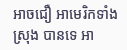អាចជឿ អាមេរិកទាំងស្រុង បានទេ អា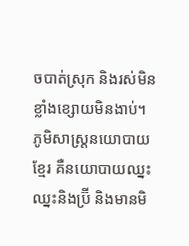ចបាត់ស្រុក និងរស់មិនខ្លាំងខ្សោយមិនងាប់។ ភូមិសាស្ត្រនយោបាយខ្មែរ គឺនយោបាយឈ្នះឈ្នះនិងប្រ៊ី និងមានមិ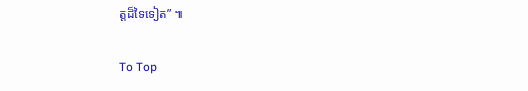ត្តដ៏ទៃទៀត” ៕

To Top